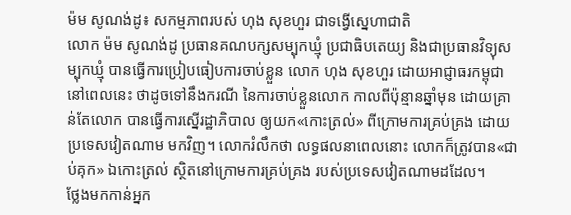ម៉ម សូណង់ដូ៖ សកម្មភាពរបស់ ហុង សុខហួរ ជាទង្វើស្នេហាជាតិ
លោក ម៉ម សូណង់ដូ ប្រធានគណបក្សសម្បុកឃ្មុំ ប្រជាធិបតេយ្យ និងជាប្រធានវិទ្យុសម្បុកឃ្មុំ បានធ្វើការប្រៀបធៀបការចាប់ខ្លួន លោក ហុង សុខហួរ ដោយអាជ្ញាធរកម្ពុជានៅពេលនេះ ថាដូចទៅនឹងករណី នៃការចាប់ខ្លួនលោក កាលពីប៉ុន្មានឆ្នាំមុន ដោយគ្រាន់តែលោក បានធ្វើការស្នើរដ្ឋាភិបាល ឲ្យយក«កោះត្រល់» ពីក្រោមការគ្រប់គ្រង ដោយប្រទេសវៀតណាម មកវិញ។ លោករំលឹកថា លទ្ធផលនាពេលនោះ លោកក៏ត្រូវបាន«ជាប់គុក» ឯកោះត្រល់ ស្ថិតនៅក្រោមការគ្រប់គ្រង របស់ប្រទេសវៀតណាមដដែល។
ថ្លែងមកកាន់អ្នក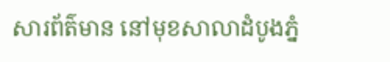សារព័ត៌មាន នៅមុខសាលាដំបូងភ្នំ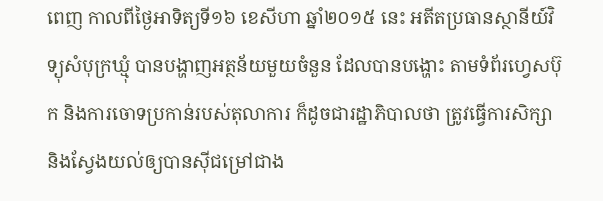ពេញ កាលពីថ្ងៃអាទិត្យទី១៦ ខេសីហា ឆ្នាំ២០១៥ នេះ អតីតប្រធានស្ថានីយ៍វិទ្យុសំបុក្រឃ្មុំ បានបង្ហាញអត្ថន័យមួយចំនួន ដែលបានបង្ហោះ តាមទំព័រហ្វេសប៊ុក និងការចោទប្រកាន់របស់តុលាការ ក៏ដូចជារដ្ឋាភិបាលថា ត្រូវធ្វើការសិក្សា និងស្វែងយល់ឲ្យបានស៊ីជម្រៅជាង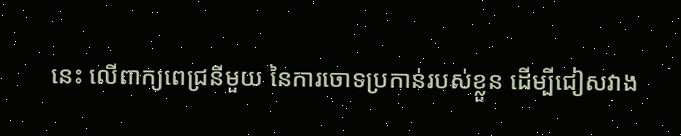នេះ លើពាក្យពេជ្រនីមួយ នៃការចោទប្រកាន់របស់ខ្លួន ដើម្បីជៀសវាង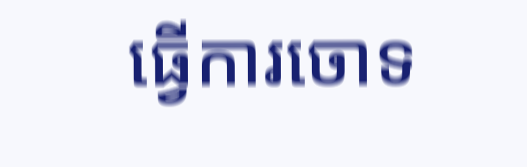ធ្វើការចោទ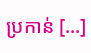ប្រកាន់ [...]